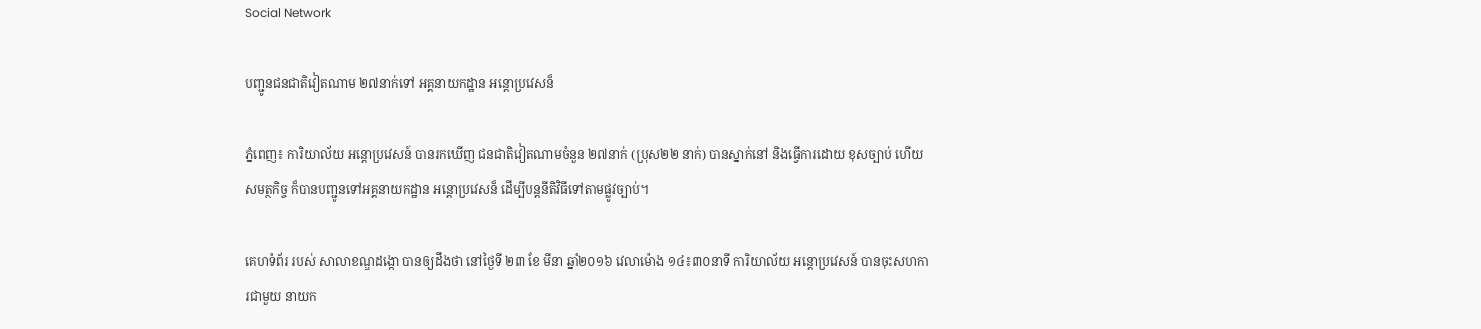Social Network

បញ្ជូនជនជាតិវៀតណាម ២៧នាក់ទៅ អគ្គនាយកដ្ឋាន អន្តោប្រវេសន៏

ភ្នំពេញ៖ ការិយាល័យ អន្តោប្រវេសន៍ បានរកឃើញ ជនជាតិវៀតណាមចំនួន ២៧នាក់ (ប្រុស២២ នាក់) បានស្នាក់នៅ និងធ្វើការដោយ ខុសច្បាប់ ហើយសមត្ថកិច្ច ក៏បានបញ្ជូនទៅអគ្គនាយកដ្ឋាន អន្តោប្រវេសន៏ ដើម្បីបន្តនីតិវិធីទៅតាមផ្លូវច្បាប់។

គេហទំព័រ របស់ សាលាខណ្ឌដង្កោ បានឲ្យដឹងថា នៅថ្ងៃទី ២៣ ខែ មីនា ឆ្នាំ២០១៦ វេលាម៉ោង ១៤៖៣០នាទី ការិយាល័យ អន្តោប្រវេសន៍ បានចុះសហការជាមួយ នាយក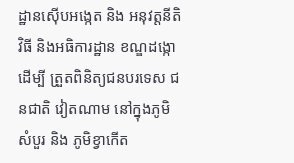ដ្ឋានស៊ើបអង្កេត និង អនុវត្ដនីតិវិធី និងអធិការដ្ឋាន ខណ្ឌដង្កោដើម្បី ត្រួតពិនិត្យជនបរទេស ជនជាតិ វៀតណាម នៅក្នុងភូមិសំបួរ និង ភូមិខ្វាកើត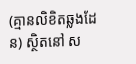(គ្មានលិខិតឆ្លងដែន) ស្ថិតនៅ ស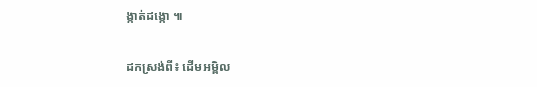ង្កាត់ដង្កោ ៕

ដកស្រង់ពី៖ ដើមអម្ពិល